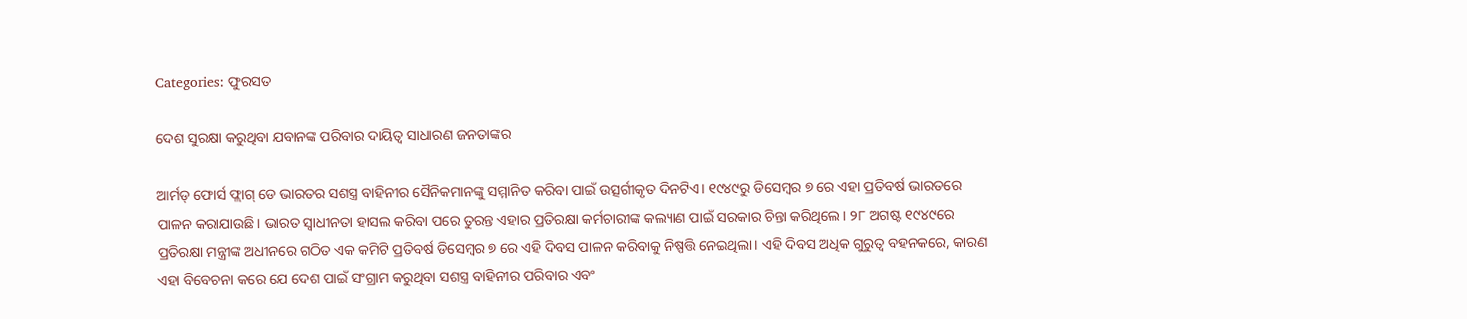Categories: ଫୁରସତ

ଦେଶ ସୁରକ୍ଷା କରୁଥିବା ଯବାନଙ୍କ ପରିବାର ଦାୟିତ୍ୱ ସାଧାରଣ ଜନତାଙ୍କର

ଆର୍ମଡ୍‌ ଫୋର୍ସ ଫ୍ଲାଗ୍‌ ଡେ ଭାରତର ସଶସ୍ତ୍ର ବାହିନୀର ସୈନିକମାନଙ୍କୁ ସମ୍ମାନିତ କରିବା ପାଇଁ ଉତ୍ସର୍ଗୀକୃତ ଦିନଟିଏ। ୧୯୪୯ରୁ ଡିସେମ୍ବର ୭ ରେ ଏହା ପ୍ରତିବର୍ଷ ଭାରତରେ ପାଳନ କରାଯାଉଛି। ଭାରତ ସ୍ବାଧୀନତା ହାସଲ କରିବା ପରେ ତୁରନ୍ତ ଏହାର ପ୍ରତିରକ୍ଷା କର୍ମଚାରୀଙ୍କ କଲ୍ୟାଣ ପାଇଁ ସରକାର ଚିନ୍ତା କରିଥିଲେ। ୨୮ ଅଗଷ୍ଟ ୧୯୪୯ରେ ପ୍ରତିରକ୍ଷା ମନ୍ତ୍ରୀଙ୍କ ଅଧୀନରେ ଗଠିତ ଏକ କମିଟି ପ୍ରତିବର୍ଷ ଡିସେମ୍ବର ୭ ରେ ଏହି ଦିବସ ପାଳନ କରିବାକୁ ନିଷ୍ପତ୍ତି ନେଇଥିଲା। ଏହି ଦିବସ ଅଧିକ ଗୁରୁତ୍ୱ ବହନକରେ, କାରଣ ଏହା ବିବେଚନା କରେ ଯେ ଦେଶ ପାଇଁ ସଂଗ୍ରାମ କରୁଥିବା ସଶସ୍ତ୍ର ବାହିନୀର ପରିବାର ଏବଂ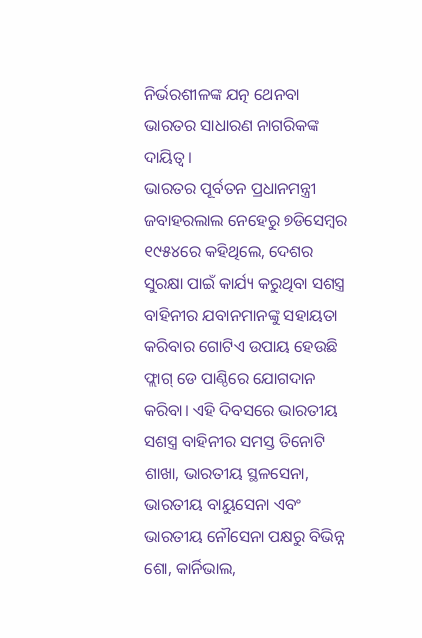ନିର୍ଭରଶୀଳଙ୍କ ଯତ୍ନ ଥେନବା ଭାରତର ସାଧାରଣ ନାଗରିକଙ୍କ ଦାୟିତ୍ୱ।
ଭାରତର ପୂର୍ବତନ ପ୍ରଧାନମନ୍ତ୍ରୀ ଜବାହରଲାଲ ନେହେରୁ ୭ଡିସେମ୍ବର ୧୯୫୪ରେ କହିଥିଲେ, ଦେଶର ସୁରକ୍ଷା ପାଇଁ କାର୍ଯ୍ୟ କରୁଥିବା ସଶସ୍ତ୍ର ବାହିନୀର ଯବାନମାନଙ୍କୁ ସହାୟତା କରିବାର ଗୋଟିଏ ଉପାୟ ହେଉଛି ଫ୍ଲାଗ୍‌ ଡେ ପାଣ୍ଠିରେ ଯୋଗଦାନ କରିବା। ଏହି ଦିବସରେ ଭାରତୀୟ ସଶସ୍ତ୍ର ବାହିନୀର ସମସ୍ତ ତିନୋଟି ଶାଖା, ଭାରତୀୟ ସ୍ଥଳସେନା, ଭାରତୀୟ ବାୟୁସେନା ଏବଂ ଭାରତୀୟ ନୌସେନା ପକ୍ଷରୁ ବିଭିନ୍ନ ଶୋ, କାର୍ନିଭାଲ,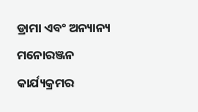ଡ୍ରାମା ଏବଂ ଅନ୍ୟାନ୍ୟ ମନୋରଞ୍ଜନ କାର୍ଯ୍ୟକ୍ରମର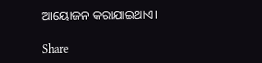ଆୟୋଜନ କରାଯାଇଥାଏ।

Share